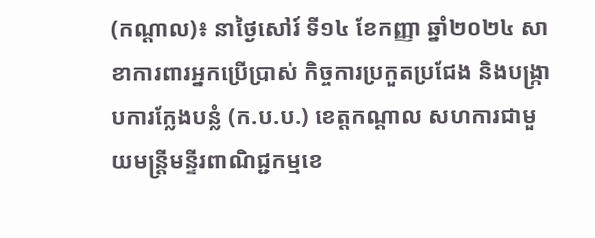(កណ្តាល)៖ នាថ្ងៃសៅរ៍ ទី១៤ ខែកញ្ញា ឆ្នាំ២០២៤ សាខាការពារអ្នកប្រើប្រាស់ កិច្ចការប្រកួតប្រជែង និងបង្រ្កាបការក្លែងបន្លំ (ក.ប.ប.) ខេត្តកណ្ដាល សហការជាមួយមន្រ្តីមន្ទីរពាណិជ្ជកម្មខេ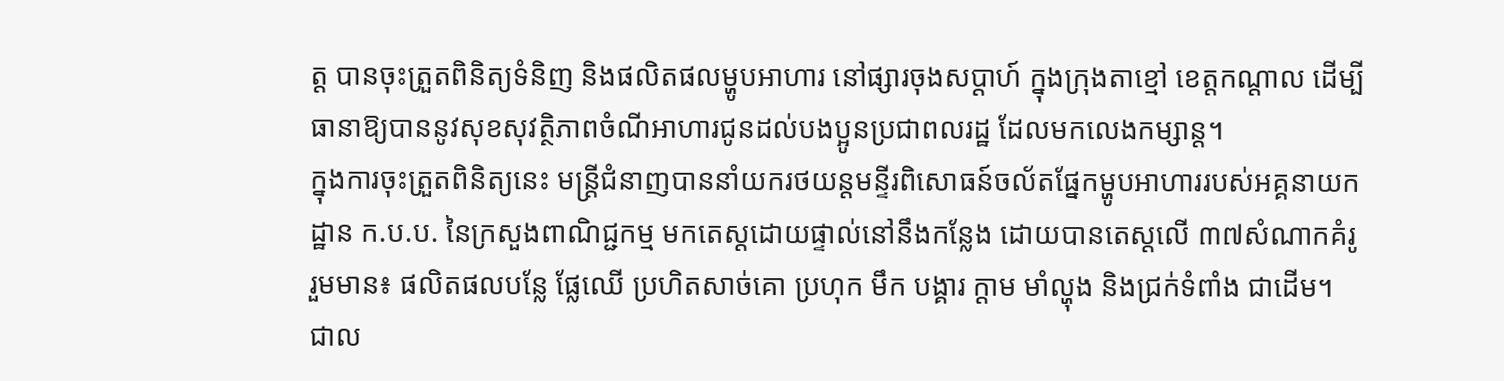ត្ត បានចុះត្រួតពិនិត្យទំនិញ និងផលិតផលម្ហូបអាហារ នៅផ្សារចុងសប្ដាហ៍ ក្នុងក្រុងតាខ្មៅ ខេត្តកណ្តាល ដើម្បីធានាឱ្យបាននូវសុខសុវត្ថិភាពចំណីអាហារជូនដល់បងប្អូនប្រជាពលរដ្ឋ ដែលមកលេងកម្សាន្ត។
ក្នុងការចុះត្រួតពិនិត្យនេះ មន្ត្រីជំនាញបាននាំយករថយន្តមន្ទីរពិសោធន៍ចល័តផ្នែកម្ហូបអាហាររបស់អគ្គនាយកដ្ឋាន ក.ប.ប. នៃក្រសួងពាណិជ្ជកម្ម មកតេស្តដោយផ្ទាល់នៅនឹងកន្លែង ដោយបានតេស្តលើ ៣៧សំណាកគំរូ រួមមាន៖ ផលិតផលបន្លែ ផ្លែឈើ ប្រហិតសាច់គោ ប្រហុក មឹក បង្គារ ក្ដាម មាំល្ហុង និងជ្រក់ទំពាំង ជាដើម។
ជាល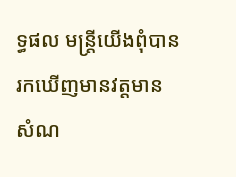ទ្ធផល មន្ត្រីយើងពុំបានរកឃើញមានវត្តមានសំណ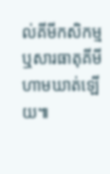ល់គីមីកសិកម្ម ឬសារធាតុគីមីហាមឃាត់ឡើយ៕